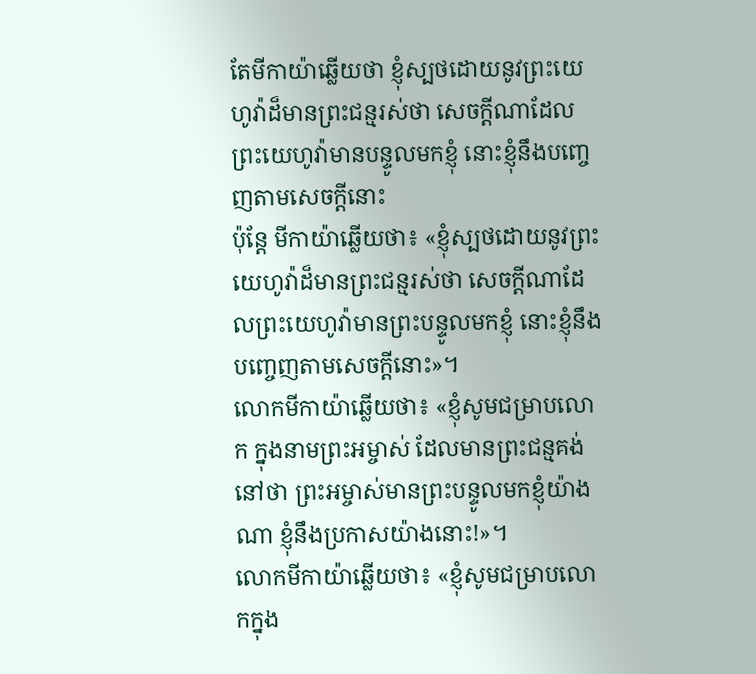តែមីកាយ៉ាឆ្លើយថា ខ្ញុំស្បថដោយនូវព្រះយេហូវ៉ាដ៏មានព្រះជន្មរស់ថា សេចក្ដីណាដែលព្រះយេហូវ៉ាមានបន្ទូលមកខ្ញុំ នោះខ្ញុំនឹងបញ្ចេញតាមសេចក្ដីនោះ
ប៉ុន្តែ មីកាយ៉ាឆ្លើយថា៖ «ខ្ញុំស្បថដោយនូវព្រះយេហូវ៉ាដ៏មានព្រះជន្មរស់ថា សេចក្ដីណាដែលព្រះយេហូវ៉ាមានព្រះបន្ទូលមកខ្ញុំ នោះខ្ញុំនឹងបញ្ចេញតាមសេចក្ដីនោះ»។
លោកមីកាយ៉ាឆ្លើយថា៖ «ខ្ញុំសូមជម្រាបលោក ក្នុងនាមព្រះអម្ចាស់ ដែលមានព្រះជន្មគង់នៅថា ព្រះអម្ចាស់មានព្រះបន្ទូលមកខ្ញុំយ៉ាងណា ខ្ញុំនឹងប្រកាសយ៉ាងនោះ!»។
លោកមីកាយ៉ាឆ្លើយថា៖ «ខ្ញុំសូមជម្រាបលោកក្នុង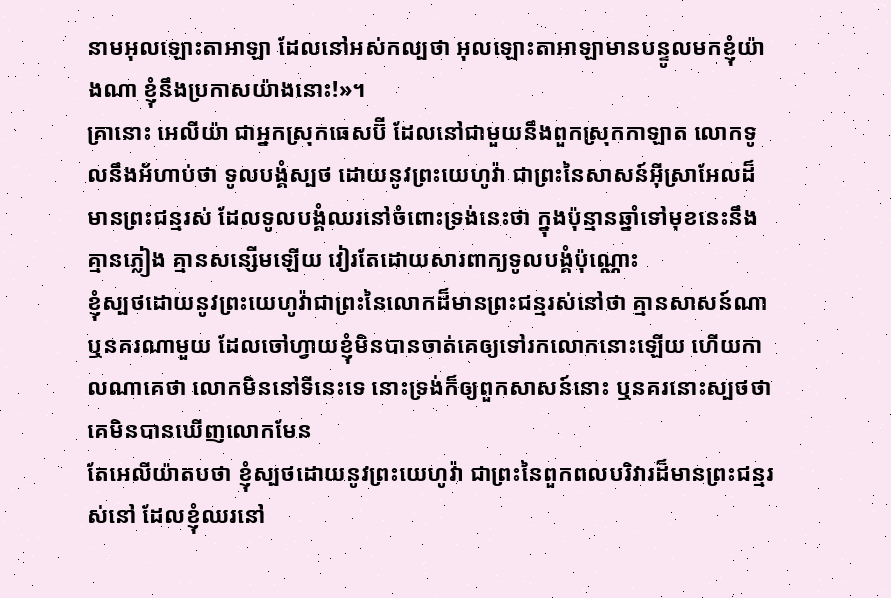នាមអុលឡោះតាអាឡា ដែលនៅអស់កល្បថា អុលឡោះតាអាឡាមានបន្ទូលមកខ្ញុំយ៉ាងណា ខ្ញុំនឹងប្រកាសយ៉ាងនោះ!»។
គ្រានោះ អេលីយ៉ា ជាអ្នកស្រុកធេសប៊ី ដែលនៅជាមួយនឹងពួកស្រុកកាឡាត លោកទូលនឹងអ័ហាប់ថា ទូលបង្គំស្បថ ដោយនូវព្រះយេហូវ៉ា ជាព្រះនៃសាសន៍អ៊ីស្រាអែលដ៏មានព្រះជន្មរស់ ដែលទូលបង្គំឈរនៅចំពោះទ្រង់នេះថា ក្នុងប៉ុន្មានឆ្នាំទៅមុខនេះនឹងគ្មានភ្លៀង គ្មានសន្សើមឡើយ វៀរតែដោយសារពាក្យទូលបង្គំប៉ុណ្ណោះ
ខ្ញុំស្បថដោយនូវព្រះយេហូវ៉ាជាព្រះនៃលោកដ៏មានព្រះជន្មរស់នៅថា គ្មានសាសន៍ណា ឬនគរណាមួយ ដែលចៅហ្វាយខ្ញុំមិនបានចាត់គេឲ្យទៅរកលោកនោះឡើយ ហើយកាលណាគេថា លោកមិននៅទីនេះទេ នោះទ្រង់ក៏ឲ្យពួកសាសន៍នោះ ឬនគរនោះស្បថថា គេមិនបានឃើញលោកមែន
តែអេលីយ៉ាតបថា ខ្ញុំស្បថដោយនូវព្រះយេហូវ៉ា ជាព្រះនៃពួកពលបរិវារដ៏មានព្រះជន្មរស់នៅ ដែលខ្ញុំឈរនៅ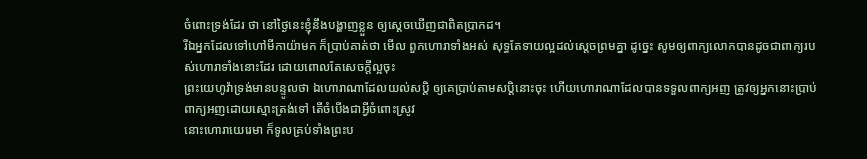ចំពោះទ្រង់ដែរ ថា នៅថ្ងៃនេះខ្ញុំនឹងបង្ហាញខ្លួន ឲ្យស្តេចឃើញជាពិតប្រាកដ។
រីឯអ្នកដែលទៅហៅមីកាយ៉ាមក ក៏ប្រាប់គាត់ថា មើល ពួកហោរាទាំងអស់ សុទ្ធតែទាយល្អដល់ស្តេចព្រមគ្នា ដូច្នេះ សូមឲ្យពាក្យលោកបានដូចជាពាក្យរបស់ហោរាទាំងនោះដែរ ដោយពោលតែសេចក្ដីល្អចុះ
ព្រះយេហូវ៉ាទ្រង់មានបន្ទូលថា ឯហោរាណាដែលយល់សប្តិ ឲ្យគេប្រាប់តាមសប្តិនោះចុះ ហើយហោរាណាដែលបានទទួលពាក្យអញ ត្រូវឲ្យអ្នកនោះប្រាប់ពាក្យអញដោយស្មោះត្រង់ទៅ តើចំបើងជាអ្វីចំពោះស្រូវ
នោះហោរាយេរេមា ក៏ទូលគ្រប់ទាំងព្រះប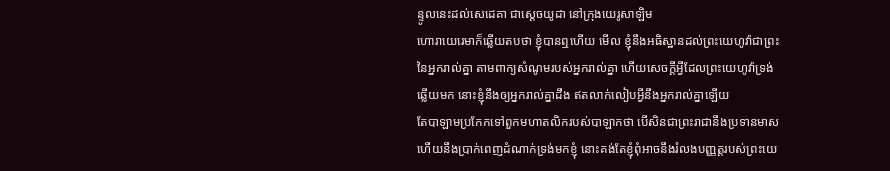ន្ទូលនេះដល់សេដេគា ជាស្តេចយូដា នៅក្រុងយេរូសាឡិម
ហោរាយេរេមាក៏ឆ្លើយតបថា ខ្ញុំបានឮហើយ មើល ខ្ញុំនឹងអធិស្ឋានដល់ព្រះយេហូវ៉ាជាព្រះនៃអ្នករាល់គ្នា តាមពាក្យសំណូមរបស់អ្នករាល់គ្នា ហើយសេចក្ដីអ្វីដែលព្រះយេហូវ៉ាទ្រង់ឆ្លើយមក នោះខ្ញុំនឹងឲ្យអ្នករាល់គ្នាដឹង ឥតលាក់លៀបអ្វីនឹងអ្នករាល់គ្នាឡើយ
តែបាឡាមប្រកែកទៅពួកមហាតលិករបស់បាឡាកថា បើសិនជាព្រះរាជានឹងប្រទានមាស ហើយនឹងប្រាក់ពេញដំណាក់ទ្រង់មកខ្ញុំ នោះគង់តែខ្ញុំពុំអាចនឹងរំលងបញ្ញត្តរបស់ព្រះយេ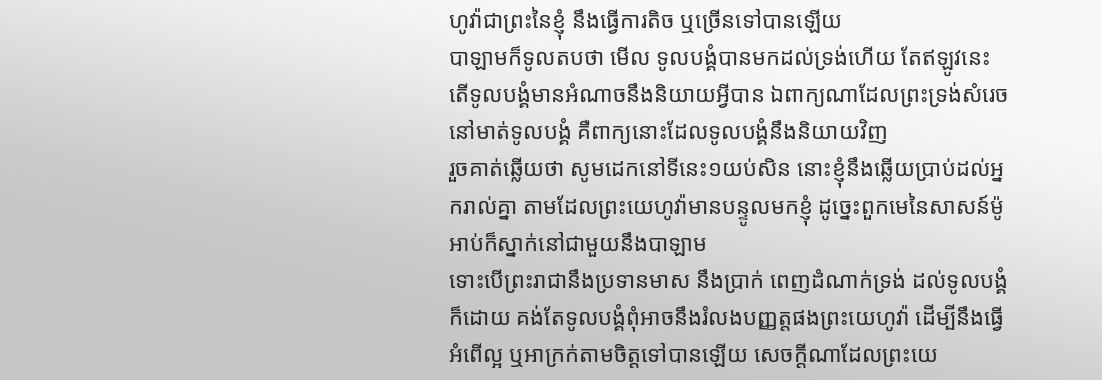ហូវ៉ាជាព្រះនៃខ្ញុំ នឹងធ្វើការតិច ឬច្រើនទៅបានឡើយ
បាឡាមក៏ទូលតបថា មើល ទូលបង្គំបានមកដល់ទ្រង់ហើយ តែឥឡូវនេះ តើទូលបង្គំមានអំណាចនឹងនិយាយអ្វីបាន ឯពាក្យណាដែលព្រះទ្រង់សំរេចនៅមាត់ទូលបង្គំ គឺពាក្យនោះដែលទូលបង្គំនឹងនិយាយវិញ
រួចគាត់ឆ្លើយថា សូមដេកនៅទីនេះ១យប់សិន នោះខ្ញុំនឹងឆ្លើយប្រាប់ដល់អ្នករាល់គ្នា តាមដែលព្រះយេហូវ៉ាមានបន្ទូលមកខ្ញុំ ដូច្នេះពួកមេនៃសាសន៍ម៉ូអាប់ក៏ស្នាក់នៅជាមួយនឹងបាឡាម
ទោះបើព្រះរាជានឹងប្រទានមាស នឹងប្រាក់ ពេញដំណាក់ទ្រង់ ដល់ទូលបង្គំក៏ដោយ គង់តែទូលបង្គំពុំអាចនឹងរំលងបញ្ញត្តផងព្រះយេហូវ៉ា ដើម្បីនឹងធ្វើអំពើល្អ ឬអាក្រក់តាមចិត្តទៅបានឡើយ សេចក្ដីណាដែលព្រះយេ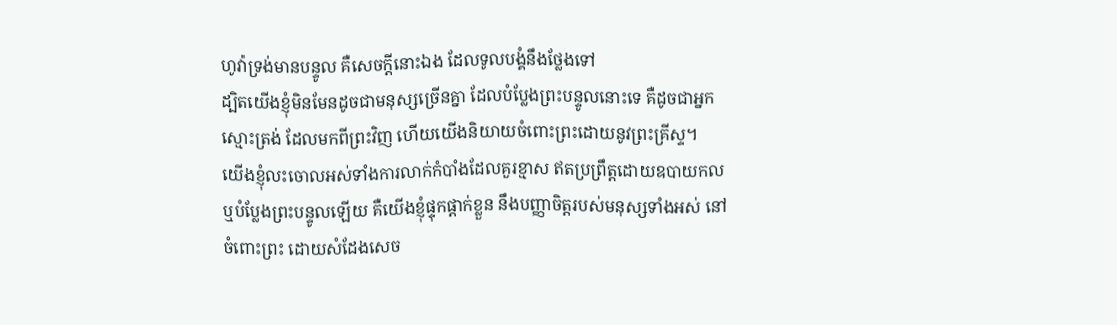ហូវ៉ាទ្រង់មានបន្ទូល គឺសេចក្ដីនោះឯង ដែលទូលបង្គំនឹងថ្លែងទៅ
ដ្បិតយើងខ្ញុំមិនមែនដូចជាមនុស្សច្រើនគ្នា ដែលបំប្លែងព្រះបន្ទូលនោះទេ គឺដូចជាអ្នកស្មោះត្រង់ ដែលមកពីព្រះវិញ ហើយយើងនិយាយចំពោះព្រះដោយនូវព្រះគ្រីស្ទ។
យើងខ្ញុំលះចោលអស់ទាំងការលាក់កំបាំងដែលគួរខ្មាស ឥតប្រព្រឹត្តដោយឧបាយកល ឬបំប្លែងព្រះបន្ទូលឡើយ គឺយើងខ្ញុំផ្ទុកផ្តាក់ខ្លួន នឹងបញ្ញាចិត្តរបស់មនុស្សទាំងអស់ នៅចំពោះព្រះ ដោយសំដែងសេច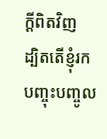ក្ដីពិតវិញ
ដ្បិតតើខ្ញុំរកបញ្ចុះបញ្ចូល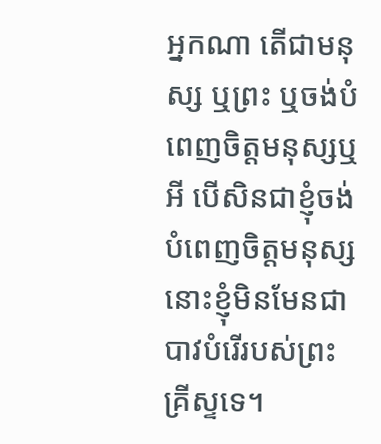អ្នកណា តើជាមនុស្ស ឬព្រះ ឬចង់បំពេញចិត្តមនុស្សឬអី បើសិនជាខ្ញុំចង់បំពេញចិត្តមនុស្ស នោះខ្ញុំមិនមែនជាបាវបំរើរបស់ព្រះគ្រីស្ទទេ។